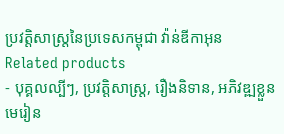ប្រវត្តិសាស្រ្តនៃប្រទេសកម្ពុជា វ៉ាន់ឌីកាអុន
Related products
- បុគ្គលល្បីៗ, ប្រវត្តិសាស្ត្រ, រឿងនិទាន, អភិវឌ្ឍខ្លួន
មេរៀន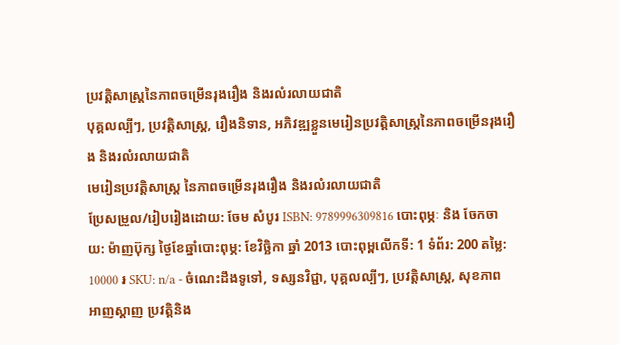ប្រវត្ដិសាស្ត្រនៃភាពចម្រើនរុងរឿង និងរលំរលាយជាតិ
បុគ្គលល្បីៗ, ប្រវត្តិសាស្ត្រ, រឿងនិទាន, អភិវឌ្ឍខ្លួនមេរៀនប្រវត្ដិសាស្ត្រនៃភាពចម្រើនរុងរឿង និងរលំរលាយជាតិ
មេរៀនប្រវត្តិសាស្រ្ត នៃភាពចម្រើនរុងរឿង និងរលំរលាយជាតិ
ប្រែសម្រួល/រៀបរៀងដោយ: ចែម សំបូរ ISBN: 9789996309816 បោះពុម្ភៈ និង ចែកចាយ: ម៉ាញប៊ុក្ស ថ្ងៃខែឆ្នាំបោះពុម្ភ: ខែវិច្ឆិកា ឆ្នាំ 2013 បោះពុម្ពលើកទី: 1 ទំព័រ: 200 តម្លៃ: 10000 ៛ SKU: n/a - ចំណេះដឹងទូទៅ, ទស្សនវិជ្ជា, បុគ្គលល្បីៗ, ប្រវត្តិសាស្ត្រ, សុខភាព
អាញស្តាញ ប្រវត្តិនិង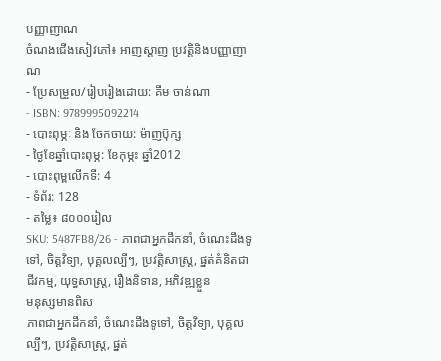បញ្ញាញាណ
ចំណងជើងសៀវភៅ៖ អាញស្តាញ ប្រវត្តិនិងបញ្ញាញាណ
- ប្រែសម្រួល/រៀបរៀងដោយ: គឹម ចាន់ណា
- ISBN: 9789995092214
- បោះពុម្ភៈ និង ចែកចាយ: ម៉ាញប៊ុក្ស
- ថ្ងៃខែឆ្នាំបោះពុម្ភ: ខែកុម្ភះ ឆ្នាំ2012
- បោះពុម្ពលើកទី: 4
- ទំព័រ: 128
- តម្លៃ៖ ៨០០០រៀល
SKU: 5487FB8/26 - ភាពជាអ្នកដឹកនាំ, ចំណេះដឹងទូទៅ, ចិត្តវិទ្យា, បុគ្គលល្បីៗ, ប្រវត្តិសាស្ត្រ, ផ្នត់គំនិតជាជីវកម្ម, យុទ្ធសាស្ត្រ, រឿងនិទាន, អភិវឌ្ឍខ្លួន
មនុស្សមានពិស
ភាពជាអ្នកដឹកនាំ, ចំណេះដឹងទូទៅ, ចិត្តវិទ្យា, បុគ្គលល្បីៗ, ប្រវត្តិសាស្ត្រ, ផ្នត់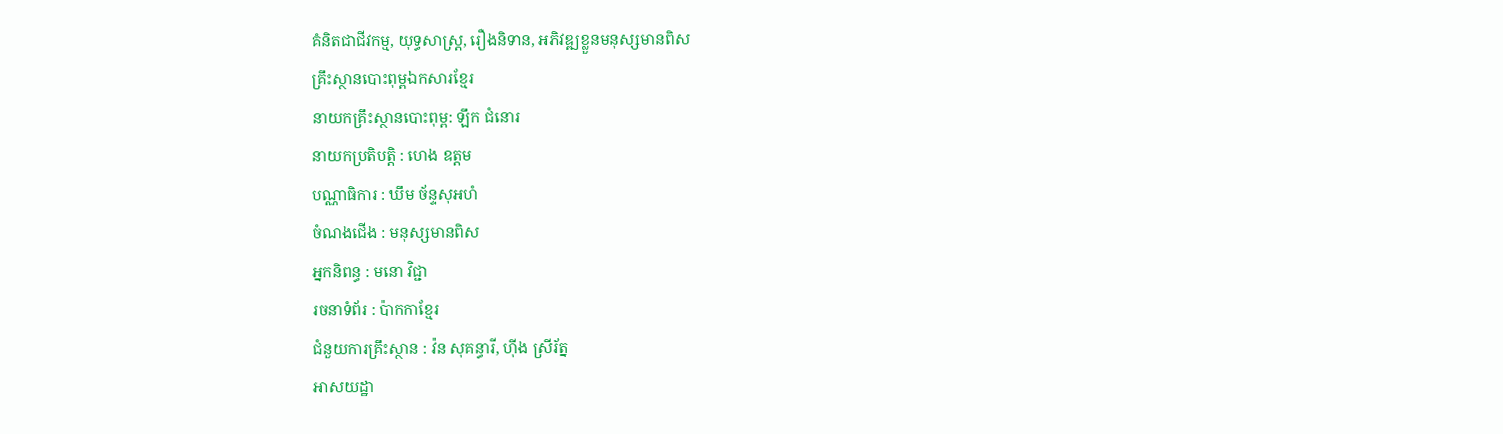គំនិតជាជីវកម្ម, យុទ្ធសាស្ត្រ, រឿងនិទាន, អភិវឌ្ឍខ្លួនមនុស្សមានពិស
គ្រឹះស្ថានបោះពុម្ពឯកសារខ្មែរ
នាយកគ្រឹះស្ថានបោះពុម្ព: ឡឹក ជំនោរ
នាយកប្រតិបត្តិ : ហេង ឧត្តម
បណ្ណាធិការ : ឃឹម ច័ន្ទសុអហំ
ចំណងជើង : មនុស្សមានពិស
អ្នកនិពន្ធ : មនោ វិជ្ជា
រចនាទំព័រ : ប៉ាកកាខ្មែរ
ជំនួយការគ្រឹះស្ថាន : វ៉ន សុគន្ធារី, ហ៊ីង ស្រីរ័ត្ន
អាសយដ្ឋា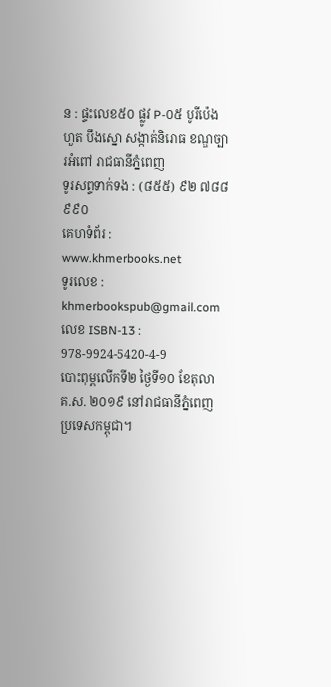ន : ផ្ទះលេខ៥០ ផ្លូវ P-០៥ បូរីប៉េងហួត បឹងស្នោ សង្កាត់និរោធ ខណ្ឌច្បារអំពៅ រាជធានីភ្នំពេញ
ទូរសព្ទទាក់ទង : (៨៥៥) ៩២ ៧៨៨ ៩៩០
គេហទំព័រ : www.khmerbooks.net
ទូរលេខ : khmerbookspub@gmail.com
លេខ ISBN-13 : 978-9924-5420-4-9
បោះពុម្ពលើកទី២ ថ្ងៃទី១០ ខែតុលា គ.ស. ២០១៩ នៅរាជធានីភ្នំពេញ ប្រទេសកម្ពុជា។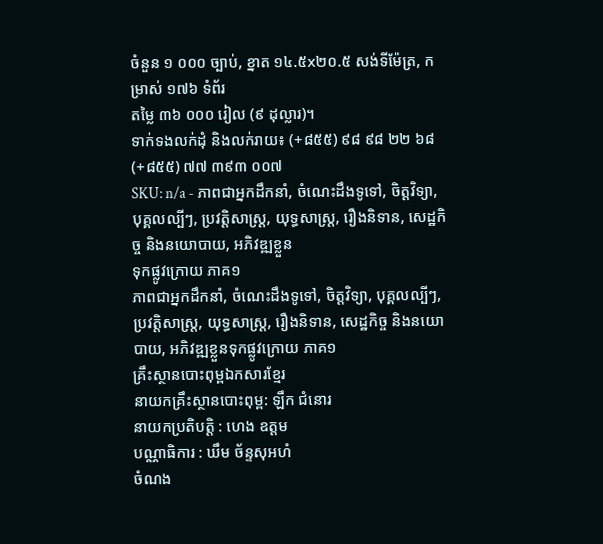ចំនួន ១ ០០០ ច្បាប់, ខ្នាត ១៤.៥x២០.៥ សង់ទីម៉ែត្រ, កម្រាស់ ១៧៦ ទំព័រ
តម្លៃ ៣៦ ០០០ រៀល (៩ ដុល្លារ)។
ទាក់ទងលក់ដុំ និងលក់រាយ៖ (+៨៥៥) ៩៨ ៩៨ ២២ ៦៨ (+៨៥៥) ៧៧ ៣៩៣ ០០៧
SKU: n/a - ភាពជាអ្នកដឹកនាំ, ចំណេះដឹងទូទៅ, ចិត្តវិទ្យា, បុគ្គលល្បីៗ, ប្រវត្តិសាស្ត្រ, យុទ្ធសាស្ត្រ, រឿងនិទាន, សេដ្ឋកិច្ច និងនយោបាយ, អភិវឌ្ឍខ្លួន
ទុកផ្លូវក្រោយ ភាគ១
ភាពជាអ្នកដឹកនាំ, ចំណេះដឹងទូទៅ, ចិត្តវិទ្យា, បុគ្គលល្បីៗ, ប្រវត្តិសាស្ត្រ, យុទ្ធសាស្ត្រ, រឿងនិទាន, សេដ្ឋកិច្ច និងនយោបាយ, អភិវឌ្ឍខ្លួនទុកផ្លូវក្រោយ ភាគ១
គ្រឹះស្ថានបោះពុម្ពឯកសារខ្មែរ
នាយកគ្រឹះស្ថានបោះពុម្ព: ឡឹក ជំនោរ
នាយកប្រតិបត្តិ : ហេង ឧត្តម
បណ្ណាធិការ : ឃឹម ច័ន្ទសុអហំ
ចំណង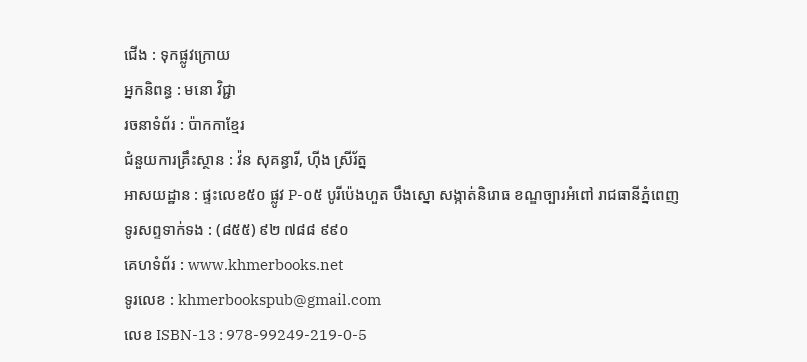ជើង : ទុកផ្លូវក្រោយ
អ្នកនិពន្ធ : មនោ វិជ្ជា
រចនាទំព័រ : ប៉ាកកាខ្មែរ
ជំនួយការគ្រឹះស្ថាន : វ៉ន សុគន្ធារី, ហ៊ីង ស្រីរ័ត្ន
អាសយដ្ឋាន : ផ្ទះលេខ៥០ ផ្លូវ P-០៥ បូរីប៉េងហួត បឹងស្នោ សង្កាត់និរោធ ខណ្ឌច្បារអំពៅ រាជធានីភ្នំពេញ
ទូរសព្ទទាក់ទង : (៨៥៥) ៩២ ៧៨៨ ៩៩០
គេហទំព័រ : www.khmerbooks.net
ទូរលេខ : khmerbookspub@gmail.com
លេខ ISBN-13 : 978-99249-219-0-5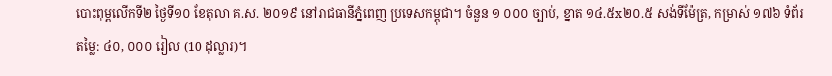បោះពុម្ពលើកទី២ ថ្ងៃទី១០ ខែតុលា គ.ស. ២០១៩ នៅរាជធានីភ្នំពេញ ប្រទេសកម្ពុជា។ ចំនួន ១ ០០០ ច្បាប់, ខ្នាត ១៤.៥x២០.៥ សង់ទីម៉ែត្រ, កម្រាស់ ១៧៦ ទំព័រ
តម្លៃ: ៤០, ០០០ រៀល (10 ដុល្លារ)។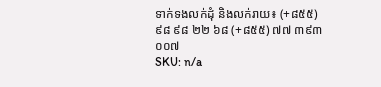ទាក់ទងលក់ដុំ និងលក់រាយ៖ (+៨៥៥) ៩៨ ៩៨ ២២ ៦៨ (+៨៥៥) ៧៧ ៣៩៣ ០០៧
SKU: n/a